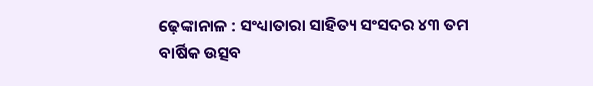ଢ଼େଙ୍କାନାଳ : ସଂଧ୍ୟାତାରା ସାହିତ୍ୟ ସଂସଦର ୪୩ ତମ ବାର୍ଷିକ ଉତ୍ସବ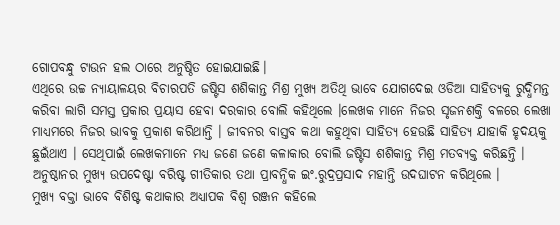ଗୋପବନ୍ଧୁ ଟାଉନ ହଲ ଠାରେ ଅନୁଷ୍ଠିତ ହୋଇଯାଇଛି।
ଏଥିରେ ଉଚ୍ଚ ନ୍ୟାୟାଳୟର ବିଚାରପତି ଜଷ୍ଟିସ ଶଶିକାନ୍ତ ମିଶ୍ର ମୁଖ୍ୟ ଅତିଥି ଭାବେ ଯୋଗଦେଇ ଓଡିଆ ସାହିତ୍ୟକୁ ରୁଦ୍ଧିମନ୍ତ କରିବା ଲାଗି ସମସ୍ତ ପ୍ରକାର ପ୍ରୟାସ ହେବା ଦରକାର ବୋଲି କହିଥିଲେ ।ଲେଖକ ମାନେ ନିଜର ସୃଜନଶକ୍ତି ବଳରେ ଲେଖା ମାଧ୍ୟମରେ ନିଜର ଭାବକୁ ପ୍ରକାଶ କରିଥାନ୍ତି । ଜୀବନର ବାସ୍ତବ କଥା କହୁଥିବା ସାହିତ୍ୟ ହେଉଛି ସାହିତ୍ୟ ଯାହାକି ହୃଦୟକୁ ଛୁଇଁଥାଏ । ସେଥିପାଇଁ ଲେଖକମାନେ ମଧ୍ୟ ଜଣେ ଜଣେ କଳାକାର ବୋଲି ଜଷ୍ଟିସ ଶଶିକାନ୍ତ ମିଶ୍ର ମତବ୍ୟକ୍ତ କରିଛନ୍ତି ।
ଅନୁଷ୍ଠାନର ମୁଖ୍ୟ ଉପଦେଷ୍ଟା ବରିଷ୍ଟ ଗୀତିକାର ତଥା ପ୍ରାବନ୍ଧିକ ଇଂ.ରୁଦ୍ରପ୍ରସାଦ ମହାନ୍ତି ଉଦଘାଟନ କରିଥିଲେ ।
ମୁଖ୍ୟ ବକ୍ତା ଭାବେ ବିଶିଷ୍ଟ କଥାକାର ଅଧ୍ୟାପକ ବିଶ୍ୱ ରଞ୍ଜନ କହିଲେ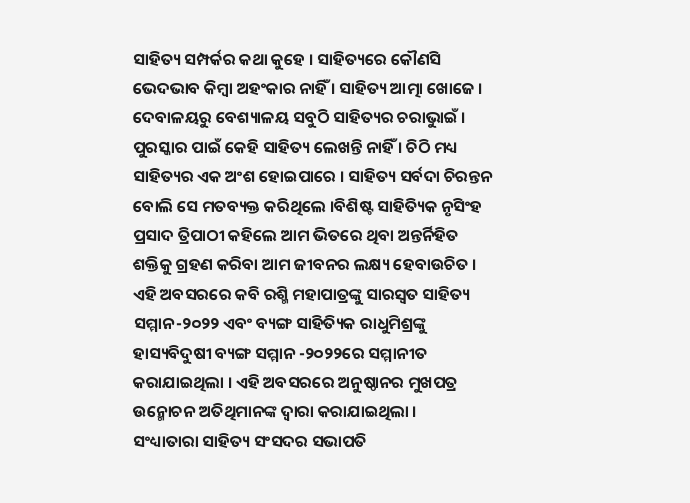ସାହିତ୍ୟ ସମ୍ପର୍କର କଥା କୁହେ । ସାହିତ୍ୟରେ କୌଣସି ଭେଦଭାବ କିମ୍ବା ଅହଂକାର ନାହିଁ । ସାହିତ୍ୟ ଆତ୍ମା ଖୋଜେ । ଦେବାଳୟରୁ ବେଶ୍ୟାଳୟ ସବୁଠି ସାହିତ୍ୟର ଚରାଭୁାଇଁ । ପୁରସ୍କାର ପାଇଁ କେହି ସାହିତ୍ୟ ଲେଖନ୍ତି ନାହିଁ । ଚିଠି ମଧ୍ୟ ସାହିତ୍ୟର ଏକ ଅଂଶ ହୋଇପାରେ । ସାହିତ୍ୟ ସର୍ବଦା ଚିରନ୍ତନ ବୋଲି ସେ ମତବ୍ୟକ୍ତ କରିଥିଲେ ।ବିଶିଷ୍ଟ ସାହିତ୍ୟିକ ନୃସିଂହ ପ୍ରସାଦ ତ୍ରିପାଠୀ କହିଲେ ଆମ ଭିତରେ ଥିବା ଅନ୍ତର୍ନିହିତ ଶକ୍ତିକୁ ଗ୍ରହଣ କରିବା ଆମ ଜୀବନର ଲକ୍ଷ୍ୟ ହେବାଉଚିତ ।
ଏହି ଅବସରରେ କବି ରଶ୍ମି ମହାପାତ୍ରଙ୍କୁ ସାରସ୍ୱତ ସାହିତ୍ୟ ସମ୍ମାନ-୨୦୨୨ ଏବଂ ବ୍ୟଙ୍ଗ ସାହିତ୍ୟିକ ରାଧୁମିଶ୍ରଙ୍କୁ ହାସ୍ୟବିଦୁଷୀ ବ୍ୟଙ୍ଗ ସମ୍ମାନ -୨୦୨୨ରେ ସମ୍ମାନୀତ କରାଯାଇଥିଲା । ଏହି ଅବସରରେ ଅନୁଷ୍ଠାନର ମୁଖପତ୍ର ଉନ୍ମୋଚନ ଅତିଥିମାନଙ୍କ ଦ୍ୱାରା କରାଯାଇଥିଲା ।
ସଂଧ୍ୟାତାରା ସାହିତ୍ୟ ସଂସଦର ସଭାପତି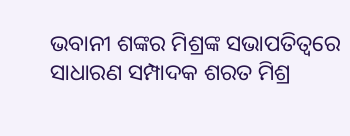ଭବାନୀ ଶଙ୍କର ମିଶ୍ରଙ୍କ ସଭାପତିତ୍ୱରେ ସାଧାରଣ ସମ୍ପାଦକ ଶରତ ମିଶ୍ର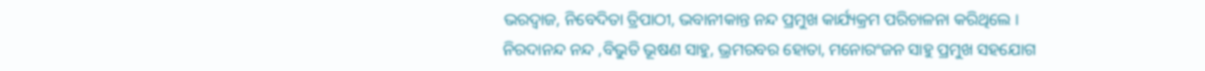ଭରଦ୍ୱାଜ, ନିବେଦିତା ତ୍ରିପାଠୀ, ଭବାନୀକାନ୍ତ ନନ୍ଦ ପ୍ରମୁଖ କାର୍ଯ୍ୟକ୍ରମ ପରିଚାଳନା କରିଥିଲେ । ନିରଦାନନ୍ଦ ନନ୍ଦ ,ବିଭୁତି ଭୂଷଣ ସାହୁ, ଭ୍ରମରବର ହୋତା, ମନୋରଂଜନ ସାହୁ ପ୍ରମୁଖ ସହଯୋଗ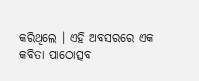କରିଥିଲେ । ଏହି ଅବସରରେ ଏକ କବିତା ପାଠୋତ୍ସବ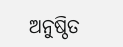ଅନୁଷ୍ଠିତ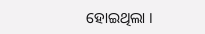ହୋଇଥିଲା ।